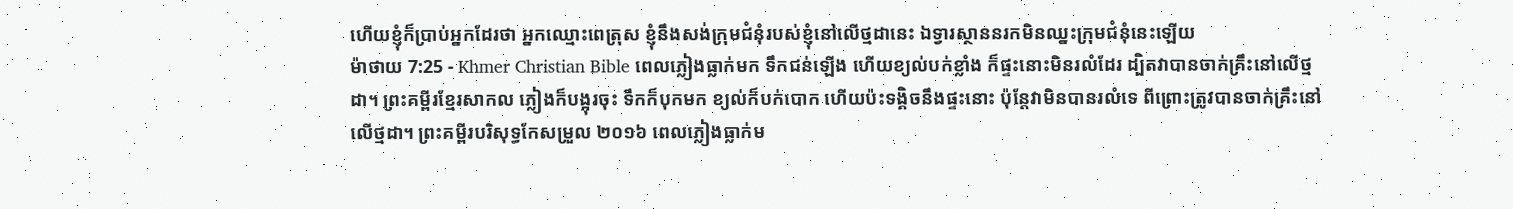ហើយខ្ញុំក៏ប្រាប់អ្នកដែរថា អ្នកឈ្មោះពេត្រុស ខ្ញុំនឹងសង់ក្រុមជំនុំរបស់ខ្ញុំនៅលើថ្មដានេះ ឯទ្វារស្ថាននរកមិនឈ្នះក្រុមជំនុំនេះឡើយ
ម៉ាថាយ 7:25 - Khmer Christian Bible ពេលភ្លៀងធ្លាក់មក ទឹកជន់ឡើង ហើយខ្យល់បក់ខ្លាំង ក៏ផ្ទះនោះមិនរលំដែរ ដ្បិតវាបានចាក់គ្រឹះនៅលើថ្មដា។ ព្រះគម្ពីរខ្មែរសាកល ភ្លៀងក៏បង្អុរចុះ ទឹកក៏បុកមក ខ្យល់ក៏បក់បោក ហើយប៉ះទង្គិចនឹងផ្ទះនោះ ប៉ុន្តែវាមិនបានរលំទេ ពីព្រោះត្រូវបានចាក់គ្រឹះនៅលើថ្មដា។ ព្រះគម្ពីរបរិសុទ្ធកែសម្រួល ២០១៦ ពេលភ្លៀងធ្លាក់ម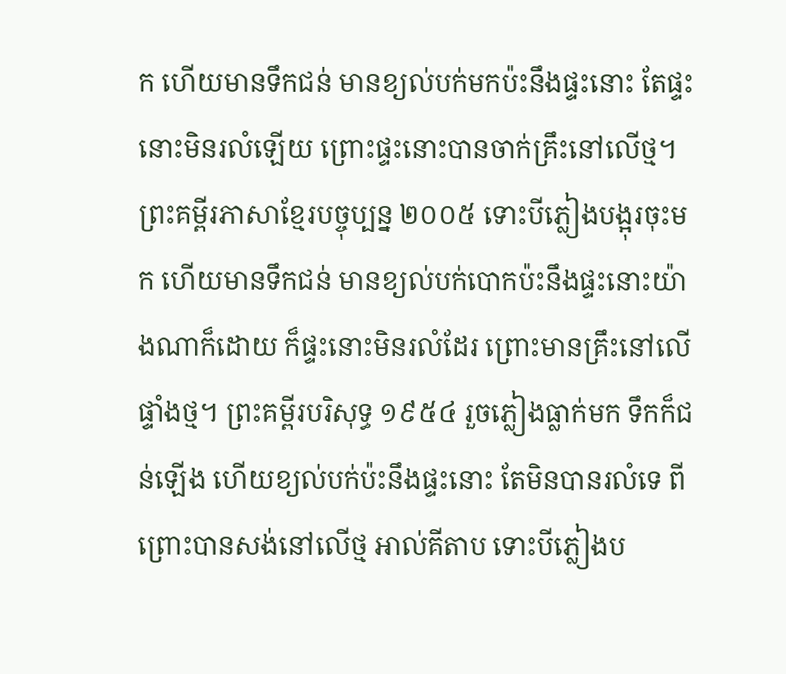ក ហើយមានទឹកជន់ មានខ្យល់បក់មកប៉ះនឹងផ្ទះនោះ តែផ្ទះនោះមិនរលំឡើយ ព្រោះផ្ទះនោះបានចាក់គ្រឹះនៅលើថ្ម។ ព្រះគម្ពីរភាសាខ្មែរបច្ចុប្បន្ន ២០០៥ ទោះបីភ្លៀងបង្អុរចុះមក ហើយមានទឹកជន់ មានខ្យល់បក់បោកប៉ះនឹងផ្ទះនោះយ៉ាងណាក៏ដោយ ក៏ផ្ទះនោះមិនរលំដែរ ព្រោះមានគ្រឹះនៅលើផ្ទាំងថ្ម។ ព្រះគម្ពីរបរិសុទ្ធ ១៩៥៤ រួចភ្លៀងធ្លាក់មក ទឹកក៏ជន់ឡើង ហើយខ្យល់បក់ប៉ះនឹងផ្ទះនោះ តែមិនបានរលំទេ ពីព្រោះបានសង់នៅលើថ្ម អាល់គីតាប ទោះបីភ្លៀងប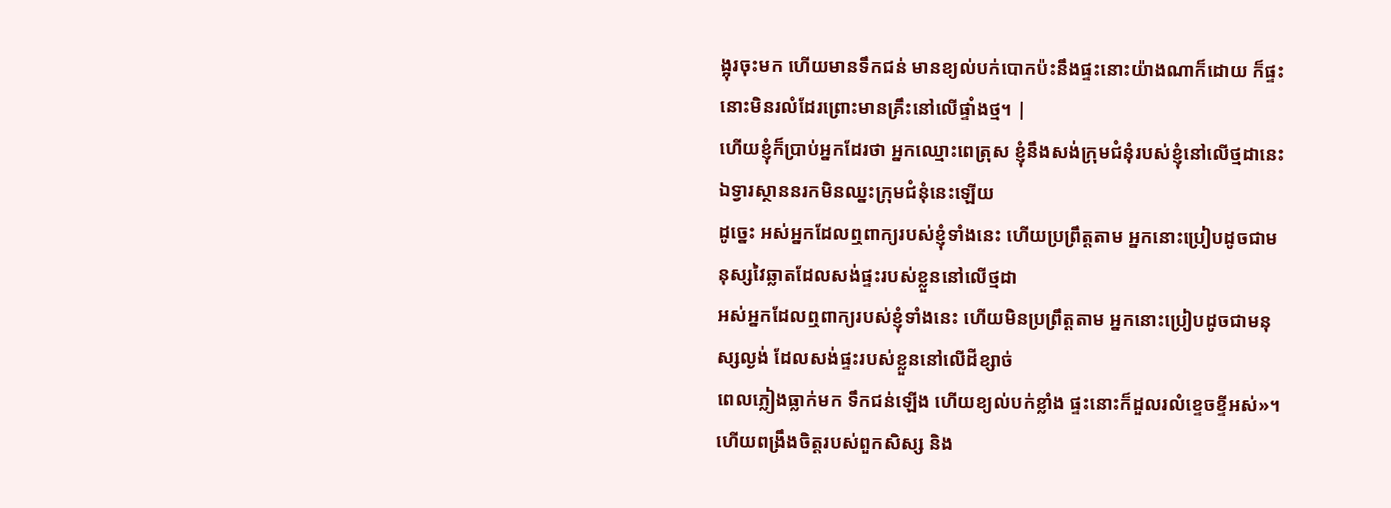ង្អុរចុះមក ហើយមានទឹកជន់ មានខ្យល់បក់បោកប៉ះនឹងផ្ទះនោះយ៉ាងណាក៏ដោយ ក៏ផ្ទះនោះមិនរលំដែរព្រោះមានគ្រឹះនៅលើផ្ទាំងថ្ម។ |
ហើយខ្ញុំក៏ប្រាប់អ្នកដែរថា អ្នកឈ្មោះពេត្រុស ខ្ញុំនឹងសង់ក្រុមជំនុំរបស់ខ្ញុំនៅលើថ្មដានេះ ឯទ្វារស្ថាននរកមិនឈ្នះក្រុមជំនុំនេះឡើយ
ដូច្នេះ អស់អ្នកដែលឮពាក្យរបស់ខ្ញុំទាំងនេះ ហើយប្រព្រឹត្តតាម អ្នកនោះប្រៀបដូចជាមនុស្សវៃឆ្លាតដែលសង់ផ្ទះរបស់ខ្លួននៅលើថ្មដា
អស់អ្នកដែលឮពាក្យរបស់ខ្ញុំទាំងនេះ ហើយមិនប្រព្រឹត្តតាម អ្នកនោះប្រៀបដូចជាមនុស្សល្ងង់ ដែលសង់ផ្ទះរបស់ខ្លួននៅលើដីខ្សាច់
ពេលភ្លៀងធ្លាក់មក ទឹកជន់ឡើង ហើយខ្យល់បក់ខ្លាំង ផ្ទះនោះក៏ដួលរលំខ្ទេចខ្ទីអស់»។
ហើយពង្រឹងចិត្ដរបស់ពួកសិស្ស និង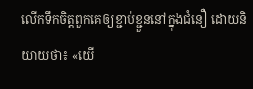លើកទឹកចិត្ដពួកគេឲ្យខ្ជាប់ខ្ជួននៅក្នុងជំនឿ ដោយនិយាយថា៖ «យើ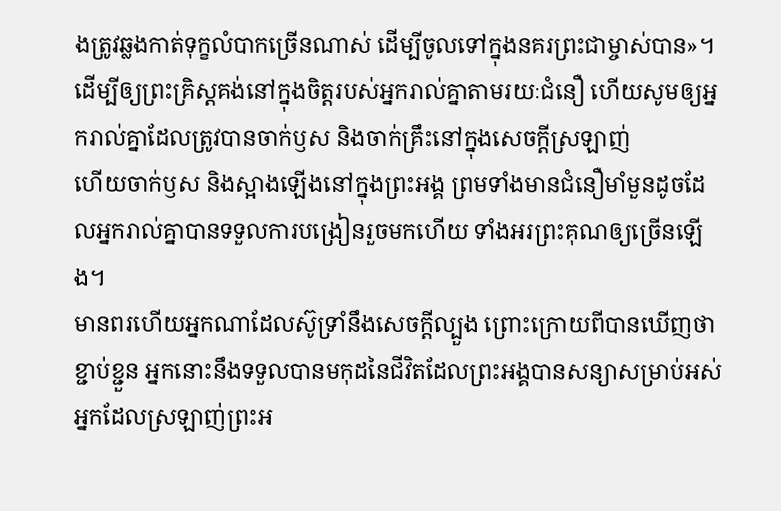ងត្រូវឆ្លងកាត់ទុក្ខលំបាកច្រើនណាស់ ដើម្បីចូលទៅក្នុងនគរព្រះជាម្ចាស់បាន»។
ដើម្បីឲ្យព្រះគ្រិស្ដគង់នៅក្នុងចិត្ដរបស់អ្នករាល់គ្នាតាមរយៈជំនឿ ហើយសូមឲ្យអ្នករាល់គ្នាដែលត្រូវបានចាក់ឫស និងចាក់គ្រឹះនៅក្នុងសេចក្ដីស្រឡាញ់
ហើយចាក់ឫស និងស្អាងឡើងនៅក្នុងព្រះអង្គ ព្រមទាំងមានជំនឿមាំមួនដូចដែលអ្នករាល់គ្នាបានទទួលការបង្រៀនរួចមកហើយ ទាំងអរព្រះគុណឲ្យច្រើនឡើង។
មានពរហើយអ្នកណាដែលស៊ូទ្រាំនឹងសេចក្ដីល្បួង ព្រោះក្រោយពីបានឃើញថាខ្ជាប់ខ្ជួន អ្នកនោះនឹងទទួលបានមកុដនៃជីវិតដែលព្រះអង្គបានសន្យាសម្រាប់អស់អ្នកដែលស្រឡាញ់ព្រះអ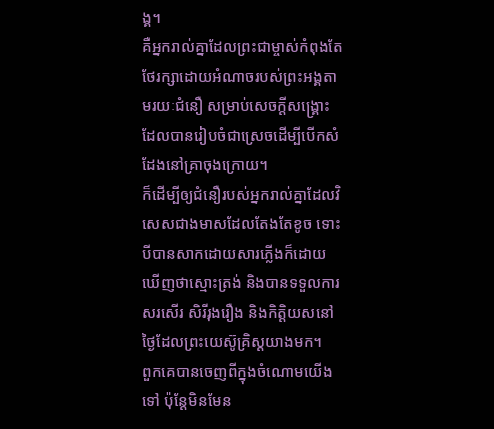ង្គ។
គឺអ្នករាល់គ្នាដែលព្រះជាម្ចាស់កំពុងតែថែរក្សាដោយអំណាចរបស់ព្រះអង្គតាមរយៈជំនឿ សម្រាប់សេចក្ដីសង្គ្រោះ ដែលបានរៀបចំជាស្រេចដើម្បីបើកសំដែងនៅគ្រាចុងក្រោយ។
ក៏ដើម្បីឲ្យជំនឿរបស់អ្នករាល់គ្នាដែលវិសេសជាងមាសដែលតែងតែខូច ទោះបីបានសាកដោយសារភ្លើងក៏ដោយ ឃើញថាស្មោះត្រង់ និងបានទទួលការសរសើរ សិរីរុងរឿង និងកិត្ដិយសនៅថ្ងៃដែលព្រះយេស៊ូគ្រិស្ដយាងមក។
ពួកគេបានចេញពីក្នុងចំណោមយើងទៅ ប៉ុន្ដែមិនមែន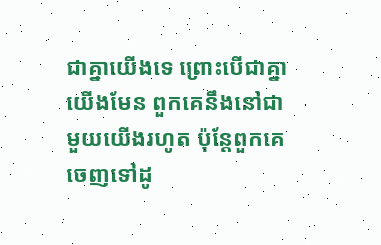ជាគ្នាយើងទេ ព្រោះបើជាគ្នាយើងមែន ពួកគេនឹងនៅជាមួយយើងរហូត ប៉ុន្ដែពួកគេចេញទៅដូ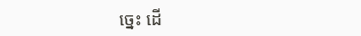ច្នេះ ដើ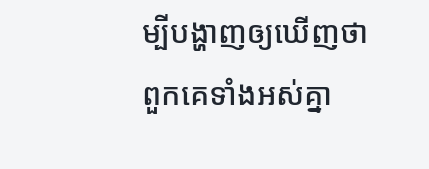ម្បីបង្ហាញឲ្យឃើញថា ពួកគេទាំងអស់គ្នា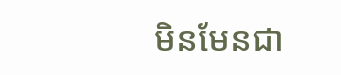មិនមែនជា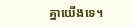គ្នាយើងទេ។